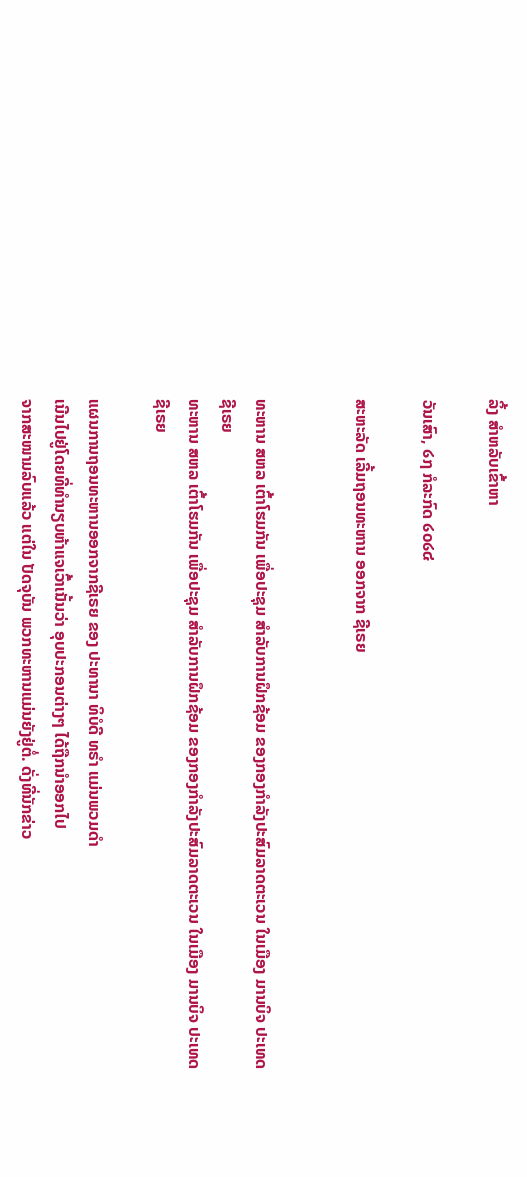ລິ້ງ ສຳຫລັບເຂົ້າຫາ

ວັນເສົາ, ໒໗ ກໍລະກົດ ໒໐໒໔

ສະຫະລັດ ເລີ້ມຖອນທະຫານ ອອກຈາກ ຊີເຣຍ


ທະຫານ ສຫລ ເຕົ້າໂຮມກັນ ເພື່ອປະຊຸມ ສຳລັບການຝຶກຊ້ອມ ຂອງກອງກຳລັງປະສົມລາດຕະເວນ ໃນເມືອງ ມານບິຈ ປະເທດ ຊີເຣຍ
ທະຫານ ສຫລ ເຕົ້າໂຮມກັນ ເພື່ອປະຊຸມ ສຳລັບການຝຶກຊ້ອມ ຂອງກອງກຳລັງປະສົມລາດຕະເວນ ໃນເມືອງ ມານບິຈ ປະເທດ ຊີເຣຍ

ແຜນການຖອນທະຫານອອກຈາກຊີເຣຍ ຂອງ ປະທານາ ທິບໍດີ ທຣຳ ແມ່ນພວມດຳ
ເນີນໄປຢູ່ໂດຍທີ່ທຳນຽບຫ້າແຈເວົ້າເນັ້ນວ່າ ອຸບປະກອນຕ່າງໆ ໄດ້ຖືກນຳອອກໄປ
ຈາກສະໜາມລົບແລ້ວ ແຕ່ໃນ ປັດຈຸບັນ ພວກທະຫານແມ່ນຍັງຢູ່ຕໍ່. ດັ່ງທີ່ນັກຂ່າວ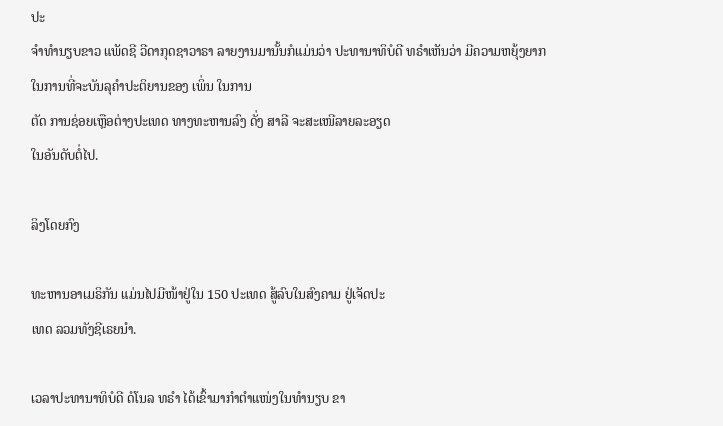ປະ
ຈຳທຳນຽບຂາວ ແພັດຊີ ວີດາກຸດຊາວາຣາ ລາຍງານມານັ້ນກໍແມ່ນວ່າ ປະທານາທິບໍດີ ທຣຳເຫັນວ່າ ມີຄວາມຫຍຸ້ງຍາກ ໃນການທີ່ຈະບັນລຸຄຳປະຕິຍານຂອງ ເພິ່ນ ໃນການ
ຕັດ ການຊ່ອຍເຫຼືອຕ່າງປະເທດ ທາງທະຫານລົງ ດັ່ງ ສາລີ ຈະສະເໜີລາຍລະອຽດ
ໃນອັນດັບຕໍ່ໄປ.

ລິງໂດຍກົງ

ທະຫານອາເມຣິກັນ ແມ່ນໄປມີໜ້າຢູ່ໃນ 150 ປະເທດ ສູ້ລົບໃນສົງຄາມ ຢູ່ເຈັດປະ
ເທດ ລວມທັງຊີເຣຍນຳ.

ເວລາປະທານາທິບໍດີ ດໍໂນລ ທຣຳ ໄດ້ເຂົ້າມາກຳຕຳແໜ່ງໃນທຳນຽບ ຂາ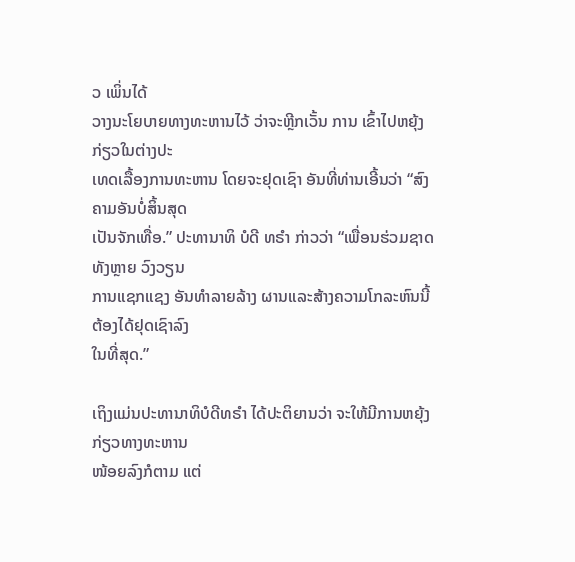ວ ເພິ່ນໄດ້
ວາງນະໂຍບາຍທາງທະຫານໄວ້ ວ່າຈະຫຼີກເວັ້ນ ການ ເຂົ້າໄປຫຍຸ້ງກ່ຽວໃນຕ່າງປະ
ເທດເລື້ອງການທະຫານ ໂດຍຈະຢຸດເຊົາ ອັນທີ່ທ່ານເອີ້ນວ່າ “ສົງຄາມອັນບໍ່ສິ້ນສຸດ
ເປັນຈັກເທື່ອ.” ປະທານາທິ ບໍດີ ທຣຳ ກ່າວວ່າ “ເພື່ອນຮ່ວມຊາດທັງຫຼາຍ ວົງວຽນ
ການແຊກແຊງ ອັນທຳລາຍລ້າງ ຜານແລະສ້າງຄວາມໂກລະຫົນນີ້ຕ້ອງໄດ້ຢຸດເຊົາລົງ
ໃນທີ່ສຸດ.”

ເຖິງແມ່ນປະທານາທິບໍດີທຣຳ ໄດ້ປະຕິຍານວ່າ ຈະໃຫ້ມີການຫຍຸ້ງ ກ່ຽວທາງທະຫານ
ໜ້ອຍລົງກໍຕາມ ແຕ່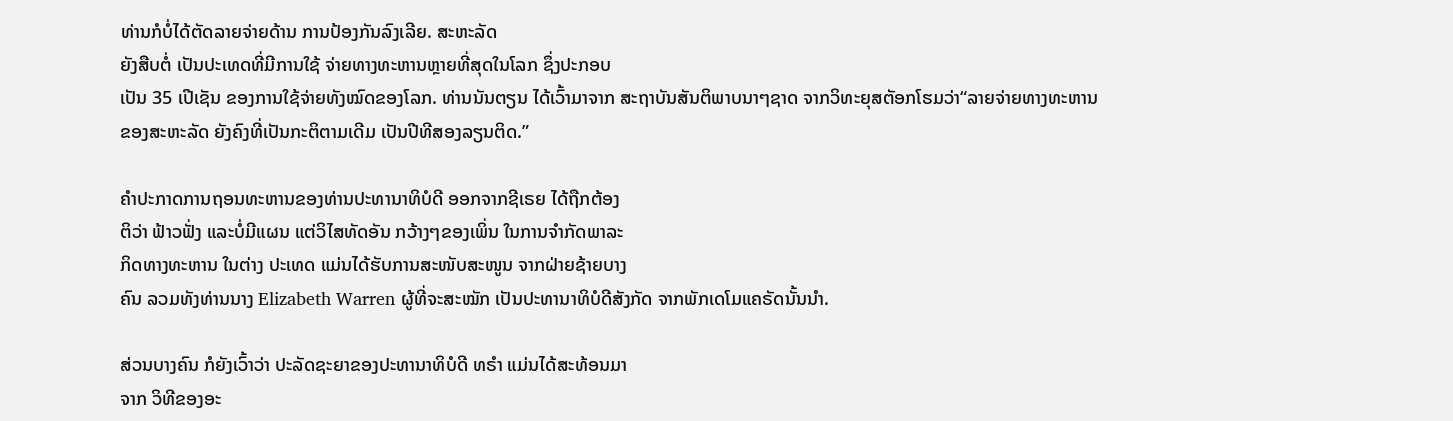ທ່ານກໍບໍ່ໄດ້ຕັດລາຍຈ່າຍດ້ານ ການປ້ອງກັນລົງເລີຍ. ສະຫະລັດ
ຍັງສືບຕໍ່ ເປັນປະເທດທີ່ມີການໃຊ້ ຈ່າຍທາງທະຫານຫຼາຍທີ່ສຸດໃນໂລກ ຊຶ່ງປະກອບ
ເປັນ 35 ເປີເຊັນ ຂອງການໃຊ້ຈ່າຍທັງໝົດຂອງໂລກ. ທ່ານນັນຕຽນ ໄດ້ເວົ້າມາຈາກ ສະຖາບັນສັນຕິພາບນາໆຊາດ ຈາກວິທະຍຸສຕັອກໂຮມວ່າ“ລາຍຈ່າຍທາງທະຫານ
ຂອງສະຫະລັດ ຍັງຄົງທີ່ເປັນກະຕິຕາມເດີມ ເປັນປີທີສອງລຽນຕິດ.”

ຄຳປະກາດການຖອນທະຫານຂອງທ່ານປະທານາທິບໍດີ ອອກຈາກຊີເຣຍ ໄດ້ຖືກຕ້ອງ
ຕິວ່າ ຟ້າວຟັ່ງ ແລະບໍ່ມີແຜນ ແຕ່ວິໄສທັດອັນ ກວ້າງໆຂອງເພິ່ນ ໃນການຈຳກັດພາລະ
ກິດທາງທະຫານ ໃນຕ່າງ ປະເທດ ແມ່ນໄດ້ຮັບການສະໜັບສະໜູນ ຈາກຝ່າຍຊ້າຍບາງ
ຄົນ ລວມທັງທ່ານນາງ Elizabeth Warren ຜູ້ທີ່ຈະສະໝັກ ເປັນປະທານາທິບໍດີສັງກັດ ຈາກພັກເດໂມແຄຣັດນັ້ນນຳ.

ສ່ວນບາງຄົນ ກໍຍັງເວົ້າວ່າ ປະລັດຊະຍາຂອງປະທານາທິບໍດີ ທຣຳ ແມ່ນໄດ້ສະທ້ອນມາ
ຈາກ ວິທີຂອງອະ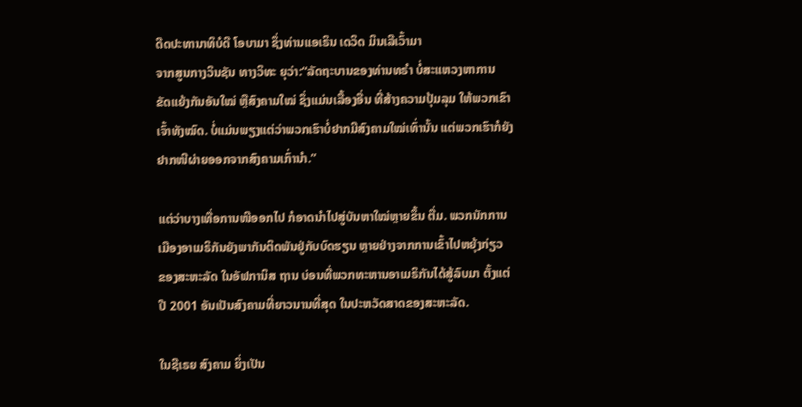ດີດປະທານາທິບໍດີ ໂອບາມາ ຊຶ່ງທ່ານແອເຣິນ ເດວິດ ມິນເລີເວົ້າມາ
ຈາກສູນກາງວິນຊັນ ທາງວິທະ ຍຸວ່າ:“ລັດຖະບານຂອງທ່ານທຣຳ ບໍ່ສະແຫວງຫາການ
ຂັດແຍ້ງກັນອັນໃໝ່ ຫຼືສົງຄາມໃໝ່ ຊຶ່ງແມ່ນເລື້ອງອື່ນ ທີ່ສ້າງຄວາມປຸ້ມລຸມ ໃຫ້ພວກເຂົາ
ເຈົ້າທັງໝົດ. ບໍ່ແມ່ນພຽງແຕ່ວ່າພວກເຮົາບໍ່ຢາກມີສົງຄາມໃໝ່ເທົ່ານັ້ນ ແຕ່ພວກເຮົາກໍຍັງ
ຢາກໜີຜ່າຍອອກຈາກສົງຄາມເກົ່ານຳ.”

ແຕ່ວ່າບາງເທື່ອການໜີອອກໄປ ກໍອາດນຳໄປສູ່ບັນຫາໃໝ່ຫຼາຍຂຶ້ນ ຕື່ມ. ພວກນັກການ
ເມືອງອາເມຣິກັນຍັງພາກັນຕິດພັນຢູ່ກັບບົດຮຽນ ຫຼາຍຢ່າງຈາກການເຂົ້າໄປຫຍຸ້ງກ່ຽວ
ຂອງສະຫະລັດ ໃນອັຟການິສ ຖານ ບ່ອນທີ່ພວກທະຫານອາເມຣິກັນໄດ້ສູ້ລົບມາ ຕັ້ງແຕ່
ປີ 2001 ອັນເປັນສົງຄາມທີ່ຍາວນານທີ່ສຸດ ໃນປະຫວັດສາດຂອງສະຫະລັດ.

ໃນຊີເຣຍ ສົງຄາມ ຍິ່ງເປັນ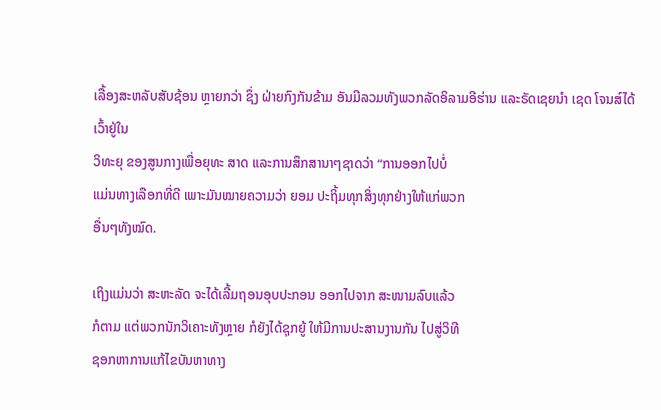ເລື້ອງສະຫລັບສັບຊ້ອນ ຫຼາຍກວ່າ ຊຶ່ງ ຝ່າຍກົງກັນຂ້າມ ອັນມີລວມທັງພວກລັດອິລາມອີຮ່ານ ແລະຣັດເຊຍນຳ ເຊດ ໂຈນສ໌ໄດ້ເວົ້າຢູ່ໃນ
ວິທະຍຸ ຂອງສູນກາງເພື່ອຍຸທະ ສາດ ແລະການສຶກສານາໆຊາດວ່າ “ການອອກໄປບໍ່
ແມ່ນທາງເລືອກທີ່ດີ ເພາະມັນໝາຍຄວາມວ່າ ຍອມ ປະຖິ້ມທຸກສິ່ງທຸກຢ່າງໃຫ້ແກ່ພວກ
ອື່ນໆທັງໝົດ.

ເຖິງແມ່ນວ່າ ສະຫະລັດ ຈະໄດ້ເລີ້ມຖອນອຸບປະກອນ ອອກໄປຈາກ ສະໜາມລົບແລ້ວ
ກໍຕາມ ແຕ່ພວກນັກວິເຄາະທັງຫຼາຍ ກໍຍັງໄດ້ຊຸກຍູ້ ໃຫ້ມີການປະສານງານກັນ ໄປສູ່ວິທີ
ຊອກຫາການແກ້ໄຂບັນຫາທາງ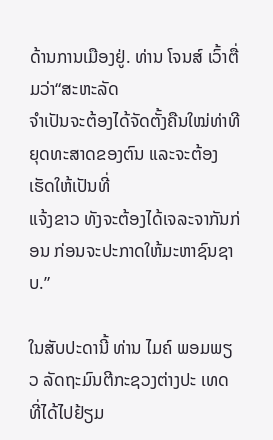ດ້ານການເມືອງຢູ່. ທ່ານ ໂຈນສ໌ ເວົ້າຕື່ມວ່າ“ສະຫະລັດ
ຈຳເປັນຈະຕ້ອງໄດ້ຈັດຕັ້ງຄືນໃໝ່ທ່າທີຍຸດທະສາດຂອງຕົນ ແລະຈະຕ້ອງເຮັດໃຫ້ເປັນທີ່
ແຈ້ງຂາວ ທັງຈະຕ້ອງໄດ້ເຈລະຈາກັນກ່ອນ ກ່ອນຈະປະກາດໃຫ້ມະຫາຊົນຊາບ.”

ໃນສັບປະດານີ້ ທ່ານ ໄມຄ໌ ພອມພຽວ ລັດຖະມົນຕີກະຊວງຕ່າງປະ ເທດ ທີ່ໄດ້ໄປຢ້ຽມ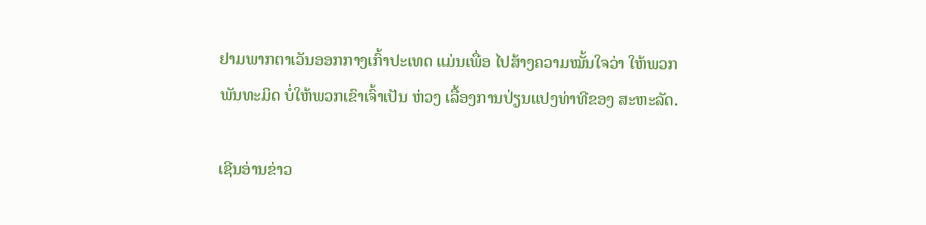ຢາມພາກຕາເວັນອອກກາງເກົ້າປະເທດ ແມ່ນເພື່ອ ໄປສ້າງຄວາມໝັ້ນໃຈວ່າ ໃຫ້ພວກ
ພັນທະມິດ ບໍ່ໃຫ້ພວກເຂົາເຈົ້າເປັນ ຫ່ວງ ເລື້ອງການປ່ຽນແປງທ່າທີຂອງ ສະຫະລັດ.

ເຊີນອ່ານຂ່າວ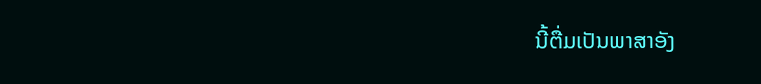ນີ້ຕື່ມເປັນພາສາອັງ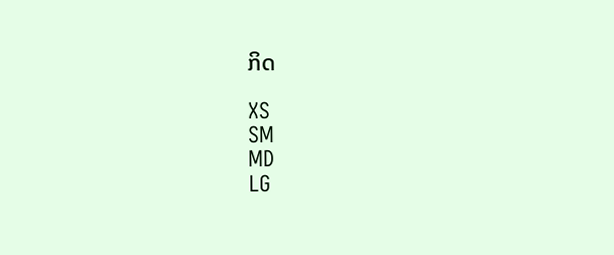ກິດ

XS
SM
MD
LG